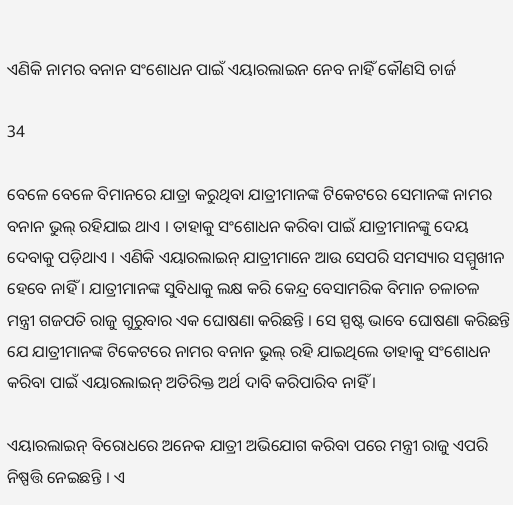ଏଣିକି ନାମର ବନାନ ସଂଶୋଧନ ପାଇଁ ଏୟାରଲାଇନ ନେବ ନାହିଁ କୌଣସି ଚାର୍ଜ

34

ବେଳେ ବେଳେ ବିମାନରେ ଯାତ୍ରା କରୁଥିବା ଯାତ୍ରୀମାନଙ୍କ ଟିକେଟରେ ସେମାନଙ୍କ ନାମର ବନାନ ଭୁଲ୍ ରହିଯାଇ ଥାଏ । ତାହାକୁ ସଂଶୋଧନ କରିବା ପାଇଁ ଯାତ୍ରୀମାନଙ୍କୁ ଦେୟ ଦେବାକୁ ପଡ଼ିଥାଏ । ଏଣିକି ଏୟାରଲାଇନ୍ ଯାତ୍ରୀମାନେ ଆଉ ସେପରି ସମସ୍ୟାର ସମ୍ମୁଖୀନ ହେବେ ନାହିଁ । ଯାତ୍ରୀମାନଙ୍କ ସୁବିଧାକୁ ଲକ୍ଷ କରି କେନ୍ଦ୍ର ବେସାମରିକ ବିମାନ ଚଳାଚଳ ମନ୍ତ୍ରୀ ଗଜପତି ରାଜୁ ଗୁରୁବାର ଏକ ଘୋଷଣା କରିଛନ୍ତି । ସେ ସ୍ପଷ୍ଟ ଭାବେ ଘୋଷଣା କରିଛନ୍ତି ଯେ ଯାତ୍ରୀମାନଙ୍କ ଟିକେଟରେ ନାମର ବନାନ ଭୁଲ୍ ରହି ଯାଇଥିଲେ ତାହାକୁ ସଂଶୋଧନ କରିବା ପାଇଁ ଏୟାରଲାଇନ୍ ଅତିରିକ୍ତ ଅର୍ଥ ଦାବି କରିପାରିବ ନାହିଁ ।

ଏୟାରଲାଇନ୍ ବିରୋଧରେ ଅନେକ ଯାତ୍ରୀ ଅଭିଯୋଗ କରିବା ପରେ ମନ୍ତ୍ରୀ ରାଜୁ ଏପରି ନିଷ୍ପତ୍ତି ନେଇଛନ୍ତି । ଏ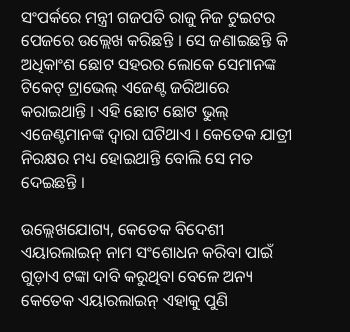ସଂପର୍କରେ ମନ୍ତ୍ରୀ ଗଜପତି ରାଜୁ ନିଜ ଟୁଇଟର ପେଜରେ ଉଲ୍ଲେଖ କରିଛନ୍ତି । ସେ ଜଣାଇଛନ୍ତି କି ଅଧିକାଂଶ ଛୋଟ ସହରର ଲୋକେ ସେମାନଙ୍କ ଟିକେଟ୍ ଟ୍ରାଭେଲ୍ ଏଜେଣ୍ଟ ଜରିଆରେ କରାଇଥାନ୍ତି । ଏହି ଛୋଟ ଛୋଟ ଭୁଲ୍ ଏଜେଣ୍ଟମାନଙ୍କ ଦ୍ୱାରା ଘଟିଥାଏ । କେତେକ ଯାତ୍ରୀ ନିରକ୍ଷର ମଧ୍ୟ ହୋଇଥାନ୍ତି ବୋଲି ସେ ମତ ଦେଇଛନ୍ତି ।

ଉଲ୍ଲେଖଯୋଗ୍ୟ, କେତେକ ବିଦେଶୀ ଏୟାରଲାଇନ୍ ନାମ ସଂଶୋଧନ କରିବା ପାଇଁ ଗୁଡ଼ାଏ ଟଙ୍କା ଦାବି କରୁଥିବା ବେଳେ ଅନ୍ୟ କେତେକ ଏୟାରଲାଇନ୍ ଏହାକୁ ପୁଣି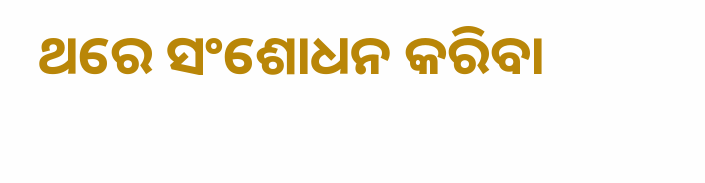ଥରେ ସଂଶୋଧନ କରିବା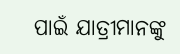ପାଇଁ ଯାତ୍ରୀମାନଙ୍କୁ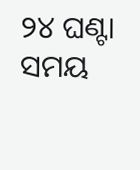୨୪ ଘଣ୍ଟା ସମୟ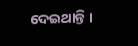ଦେଇଥାନ୍ତି ।